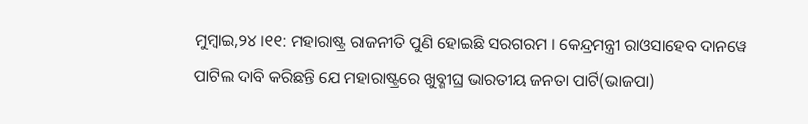ମୁମ୍ବାଇ,୨୪ ।୧୧: ମହାରାଷ୍ଟ୍ର ରାଜନୀତି ପୁଣି ହୋଇଛି ସରଗରମ । କେନ୍ଦ୍ରମନ୍ତ୍ରୀ ରାଓସାହେବ ଦାନୱେ ପାଟିଲ ଦାବି କରିଛନ୍ତି ଯେ ମହାରାଷ୍ଟ୍ରରେ ଖୁବ୍ଶୀଘ୍ର ଭାରତୀୟ ଜନତା ପାର୍ଟି(ଭାଜପା)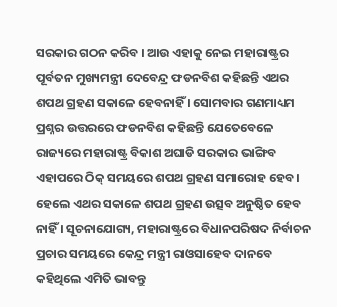ସରକାର ଗଠନ କରିବ । ଆଉ ଏହାକୁ ନେଇ ମହାରାଷ୍ଟ୍ରର ପୂର୍ବତନ ମୁଖ୍ୟମନ୍ତ୍ରୀ ଦେବେନ୍ଦ୍ର ଫଡନବିଶ କହିଛନ୍ତି ଏଥର ଶପଥ ଗ୍ରହଣ ସକାଳେ ହେବନାହିଁ । ସୋମବାର ଗଣମାଧ୍ୟମ ପ୍ରଶ୍ନର ଉତ୍ତରରେ ଫଡନବିଶ କହିଛନ୍ତି ଯେତେବେଳେ ରାଜ୍ୟରେ ମହାରାଷ୍ଟ୍ର ବିକାଶ ଅଘାଡି ସରକାର ଭାଙ୍ଗିବ ଏହାପରେ ଠିକ୍ ସମୟରେ ଶପଥ ଗ୍ରହଣ ସମାରୋହ ହେବ । ହେଲେ ଏଥର ସକାଳେ ଶପଥ ଗ୍ରହଣ ଉତ୍ସବ ଅନୁଷ୍ଠିତ ହେବ ନାହିଁ । ସୂଚନାଯୋଗ୍ୟ, ମହାରାଷ୍ଟ୍ରରେ ବିଧାନପରିଷଦ ନିର୍ବାଚନ ପ୍ରଚାର ସମୟରେ କେନ୍ଦ୍ର ମନ୍ତ୍ରୀ ରାଓସାହେବ ଦାନବେ କହିଥିଲେ ଏମିତି ଭାବନ୍ତୁ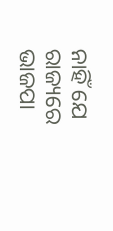ନାହିଁ ଯେ ରାଜ୍ୟରେ ଭାଜପା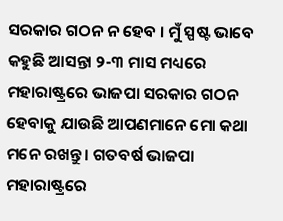ସରକାର ଗଠନ ନ ହେବ । ମୁଁ ସ୍ପଷ୍ଟ ଭାବେ କହୁଛି ଆସନ୍ତା ୨-୩ ମାସ ମଧ୍ୟରେ ମହାରାଷ୍ଟ୍ରରେ ଭାଜପା ସରକାର ଗଠନ ହେବାକୁ ଯାଉଛି ଆପଣମାନେ ମୋ କଥା ମନେ ରଖନ୍ତୁ । ଗତବର୍ଷ ଭାଜପା ମହାରାଷ୍ଟ୍ରରେ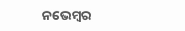ନଭେମ୍ବର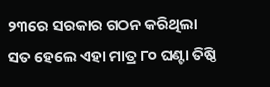୨୩ରେ ସରକାର ଗଠନ କରିଥିଲା ସତ ହେଲେ ଏହା ମାତ୍ର ୮୦ ଘଣ୍ଟା ତିଷ୍ଠି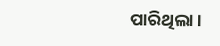ପାରିଥିଲା ।